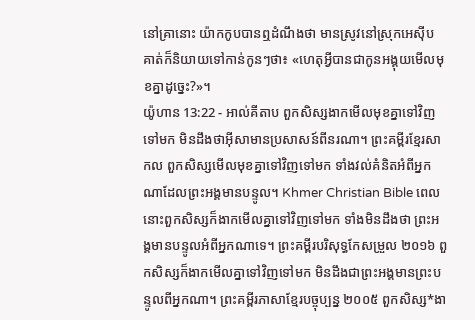នៅគ្រានោះ យ៉ាកកូបបានឮដំណឹងថា មានស្រូវនៅស្រុកអេស៊ីប គាត់ក៏និយាយទៅកាន់កូនៗថា៖ «ហេតុអ្វីបានជាកូនអង្គុយមើលមុខគ្នាដូច្នេះ?»។
យ៉ូហាន 13:22 - អាល់គីតាប ពួកសិស្សងាកមើលមុខគ្នាទៅវិញទៅមក មិនដឹងថាអ៊ីសាមានប្រសាសន៍ពីនរណា។ ព្រះគម្ពីរខ្មែរសាកល ពួកសិស្សមើលមុខគ្នាទៅវិញទៅមក ទាំងវល់គំនិតអំពីអ្នកណាដែលព្រះអង្គមានបន្ទូល។ Khmer Christian Bible ពេលនោះពួកសិស្សក៏ងាកមើលគ្នាទៅវិញទៅមក ទាំងមិនដឹងថា ព្រះអង្គមានបន្ទូលអំពីអ្នកណាទេ។ ព្រះគម្ពីរបរិសុទ្ធកែសម្រួល ២០១៦ ពួកសិស្សក៏ងាកមើលគ្នាទៅវិញទៅមក មិនដឹងជាព្រះអង្គមានព្រះបន្ទូលពីអ្នកណា។ ព្រះគម្ពីរភាសាខ្មែរបច្ចុប្បន្ន ២០០៥ ពួកសិស្ស*ងា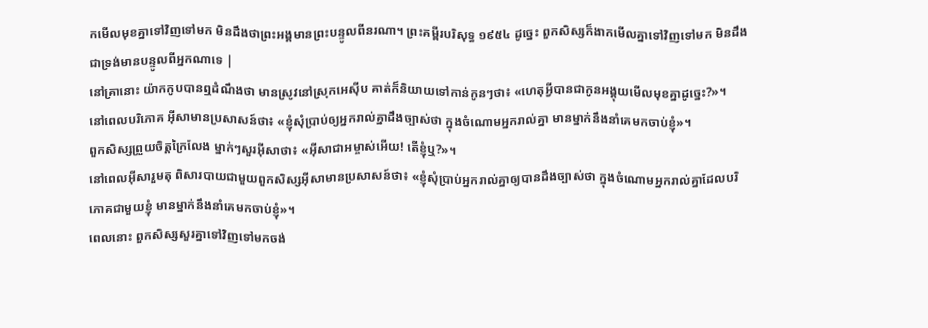កមើលមុខគ្នាទៅវិញទៅមក មិនដឹងថាព្រះអង្គមានព្រះបន្ទូលពីនរណា។ ព្រះគម្ពីរបរិសុទ្ធ ១៩៥៤ ដូច្នេះ ពួកសិស្សក៏ងាកមើលគ្នាទៅវិញទៅមក មិនដឹងជាទ្រង់មានបន្ទូលពីអ្នកណាទេ |
នៅគ្រានោះ យ៉ាកកូបបានឮដំណឹងថា មានស្រូវនៅស្រុកអេស៊ីប គាត់ក៏និយាយទៅកាន់កូនៗថា៖ «ហេតុអ្វីបានជាកូនអង្គុយមើលមុខគ្នាដូច្នេះ?»។
នៅពេលបរិភោគ អ៊ីសាមានប្រសាសន៍ថា៖ «ខ្ញុំសុំប្រាប់ឲ្យអ្នករាល់គ្នាដឹងច្បាស់ថា ក្នុងចំណោមអ្នករាល់គ្នា មានម្នាក់នឹងនាំគេមកចាប់ខ្ញុំ»។
ពួកសិស្សព្រួយចិត្ដក្រៃលែង ម្នាក់ៗសួរអ៊ីសាថា៖ «អ៊ីសាជាអម្ចាស់អើយ! តើខ្ញុំឬ?»។
នៅពេលអ៊ីសារួមតុ ពិសារបាយជាមួយពួកសិស្សអ៊ីសាមានប្រសាសន៍ថា៖ «ខ្ញុំសុំប្រាប់អ្នករាល់គ្នាឲ្យបានដឹងច្បាស់ថា ក្នុងចំណោមអ្នករាល់គ្នាដែលបរិភោគជាមួយខ្ញុំ មានម្នាក់នឹងនាំគេមកចាប់ខ្ញុំ»។
ពេលនោះ ពួកសិស្សសួរគ្នាទៅវិញទៅមកចង់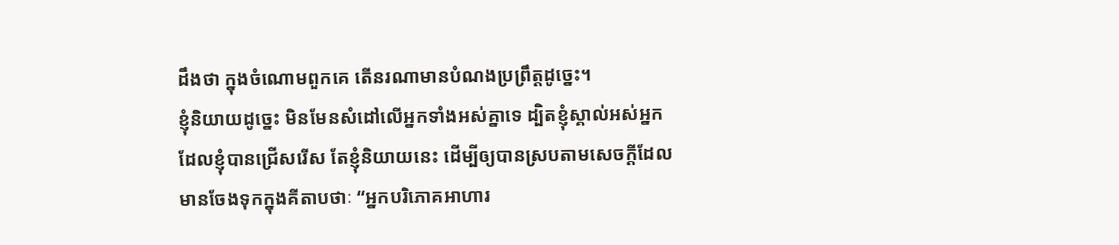ដឹងថា ក្នុងចំណោមពួកគេ តើនរណាមានបំណងប្រព្រឹត្ដដូច្នេះ។
ខ្ញុំនិយាយដូច្នេះ មិនមែនសំដៅលើអ្នកទាំងអស់គ្នាទេ ដ្បិតខ្ញុំស្គាល់អស់អ្នកដែលខ្ញុំបានជ្រើសរើស តែខ្ញុំនិយាយនេះ ដើម្បីឲ្យបានស្របតាមសេចក្ដីដែលមានចែងទុកក្នុងគីតាបថាៈ “អ្នកបរិភោគអាហារ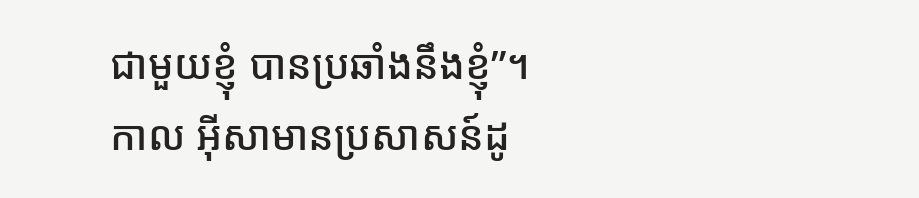ជាមួយខ្ញុំ បានប្រឆាំងនឹងខ្ញុំ”។
កាល អ៊ីសាមានប្រសាសន៍ដូ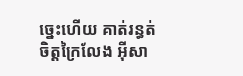ច្នេះហើយ គាត់រន្ធត់ចិត្តក្រៃលែង អ៊ីសា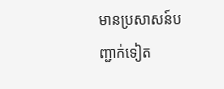មានប្រសាសន៍បញ្ជាក់ទៀត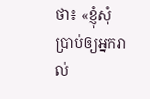ថា៖ «ខ្ញុំសុំប្រាប់ឲ្យអ្នករាល់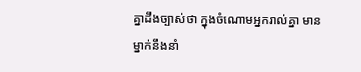គ្នាដឹងច្បាស់ថា ក្នុងចំណោមអ្នករាល់គ្នា មានម្នាក់នឹងនាំ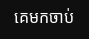គេមកចាប់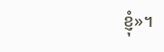ខ្ញុំ»។